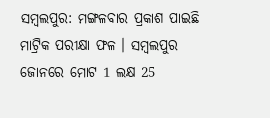ସମ୍ବଲପୁର: ମଙ୍ଗଳବାର ପ୍ରକାଶ ପାଇଛି ମାଟ୍ରିକ ପରୀକ୍ଷା ଫଳ । ସମ୍ବଲପୁର ଜୋନରେ ମୋଟ 1 ଲକ୍ଷ 25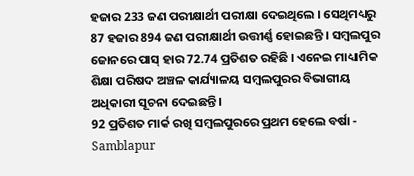ହଜାର 233 ଜଣ ପରୀକ୍ଷାର୍ଥୀ ପରୀକ୍ଷା ଦେଇଥିଲେ । ସେଥିମଧ୍ୟରୁ 87 ହଜାର 894 ଜଣ ପରୀକ୍ଷାର୍ଥୀ ଉତ୍ତୀର୍ଣ୍ଣ ହୋଇଛନ୍ତି । ସମ୍ବଲପୁର ଜୋନରେ ପାସ୍ ହାର 72.74 ପ୍ରତିଶତ ରହିଛି । ଏନେଇ ମାଧ୍ୟାମିକ ଶିକ୍ଷା ପରିଷଦ ଅଞ୍ଚଳ କାର୍ଯ୍ୟାଳୟ ସମ୍ବଲପୁରର ବିଭାଗୀୟ ଅଧିକାରୀ ସୂଚନା ଦେଇଛନ୍ତି ।
92 ପ୍ରତିଶତ ମାର୍କ ରଖି ସମ୍ବଲପୁରରେ ପ୍ରଥମ ହେଲେ ବର୍ଷା - Samblapur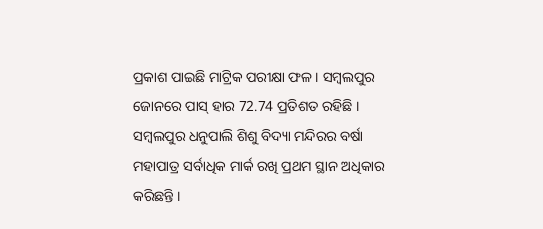ପ୍ରକାଶ ପାଇଛି ମାଟ୍ରିକ ପରୀକ୍ଷା ଫଳ । ସମ୍ବଲପୁର ଜୋନରେ ପାସ୍ ହାର 72.74 ପ୍ରତିଶତ ରହିଛି । ସମ୍ବଲପୁର ଧନୁପାଲି ଶିଶୁ ବିଦ୍ୟା ମନ୍ଦିରର ବର୍ଷା ମହାପାତ୍ର ସର୍ବାଧିକ ମାର୍କ ରଖି ପ୍ରଥମ ସ୍ଥାନ ଅଧିକାର କରିଛନ୍ତି ।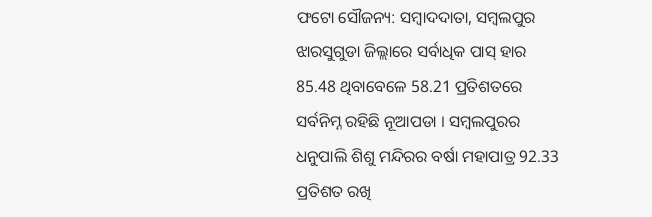ଫଟୋ ସୌଜନ୍ୟ: ସମ୍ବାଦଦାତା, ସମ୍ବଲପୁର
ଝାରସୁଗୁଡା ଜିଲ୍ଲାରେ ସର୍ବାଧିକ ପାସ୍ ହାର 85.48 ଥିବାବେଳେ 58.21 ପ୍ରତିଶତରେ ସର୍ବନିମ୍ନ ରହିଛି ନୂଆପଡା । ସମ୍ବଲପୁରର ଧନୁପାଲି ଶିଶୁ ମନ୍ଦିରର ବର୍ଷା ମହାପାତ୍ର 92.33 ପ୍ରତିଶତ ରଖି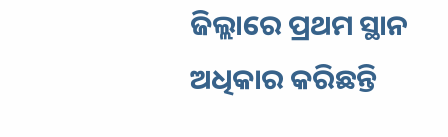ଜିଲ୍ଲାରେ ପ୍ରଥମ ସ୍ଥାନ ଅଧିକାର କରିଛନ୍ତି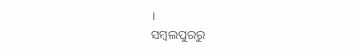।
ସମ୍ବଲପୁରରୁ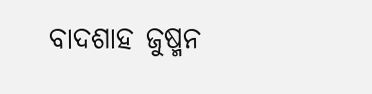ବାଦଶାହ ଜୁଷ୍ମନ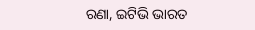ରଣା, ଇଟିଭି ଭାରତ